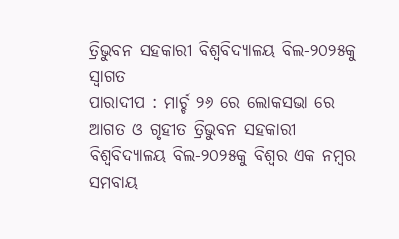ତ୍ରିଭୁବନ ସହକାରୀ ବିଶ୍ୱବିଦ୍ୟାଳୟ ବିଲ-୨୦୨୫କୁ ସ୍ୱାଗତ
ପାରାଦୀପ : ମାର୍ଚ୍ଚ ୨୬ ରେ ଲୋକସଭା ରେ ଆଗତ ଓ ଗୃହୀତ ତ୍ରିଭୁବନ ସହକାରୀ ବିଶ୍ୱବିଦ୍ୟାଳୟ ବିଲ-୨୦୨୫କୁ ବିଶ୍ୱର ଏକ ନମ୍ବର ସମବାୟ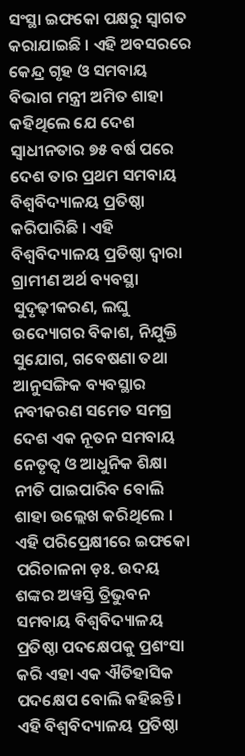ସଂସ୍ଥା ଇଫକୋ ପକ୍ଷରୁ ସ୍ୱାଗତ କରାଯାଇଛି । ଏହି ଅବସରରେ କେନ୍ଦ୍ର ଗୃହ ଓ ସମବାୟ ବିଭାଗ ମନ୍ତ୍ରୀ ଅମିତ ଶାହା କହିଥିଲେ ଯେ ଦେଶ ସ୍ୱାଧୀନତାର ୭୫ ବର୍ଷ ପରେ ଦେଶ ତାର ପ୍ରଥମ ସମବାୟ ବିଶ୍ୱବିଦ୍ୟାଳୟ ପ୍ରତିଷ୍ଠା କରିପାରିଛି । ଏହି ବିଶ୍ୱବିଦ୍ୟାଳୟ ପ୍ରତିଷ୍ଠା ଦ୍ୱାରା ଗ୍ରାମୀଣ ଅର୍ଥ ବ୍ୟବସ୍ଥା ସୁଦୃଢ଼ୀକରଣ, ଲଘୁ ଉଦ୍ୟୋଗର ବିକାଶ, ନିଯୁକ୍ତି ସୁଯୋଗ, ଗବେଷଣା ତଥା ଆନୁସଙ୍ଗିକ ବ୍ୟବସ୍ଥାର ନବୀକରଣ ସମେତ ସମଗ୍ର ଦେଶ ଏକ ନୂତନ ସମବାୟ ନେତୃତ୍ୱ ଓ ଆଧୁନିକ ଶିକ୍ଷା ନୀତି ପାଇପାରିବ ବୋଲି ଶାହା ଉଲ୍ଲେଖ କରିଥିଲେ । ଏହି ପରିପ୍ରେକ୍ଷୀରେ ଇଫକୋ ପରିଚାଳନା ଡ଼ଃ. ଉଦୟ ଶଙ୍କର ଅୱସ୍ତି ତ୍ରିଭୁବନ ସମବାୟ ବିଶ୍ୱବିଦ୍ୟାଳୟ ପ୍ରତିଷ୍ଠା ପଦକ୍ଷେପକୁ ପ୍ରଶଂସା କରି ଏହା ଏକ ଐତିହାସିକ ପଦକ୍ଷେପ ବୋଲି କହିଛନ୍ତି । ଏହି ବିଶ୍ୱବିଦ୍ୟାଳୟ ପ୍ରତିଷ୍ଠା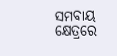ସମବାୟ କ୍ଷେତ୍ରରେ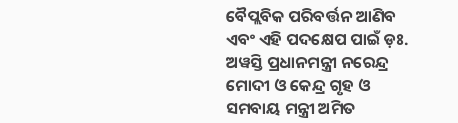ବୈପ୍ଲବିକ ପରିବର୍ତ୍ତନ ଆଣିବ ଏବଂ ଏହି ପଦକ୍ଷେପ ପାଇଁ ଡ଼ଃ. ଅୱସ୍ତି ପ୍ରଧାନମନ୍ତ୍ରୀ ନରେନ୍ଦ୍ର ମୋଦୀ ଓ କେନ୍ଦ୍ର ଗୃହ ଓ ସମବାୟ ମନ୍ତ୍ରୀ ଅମିତ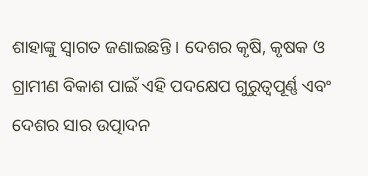ଶାହାଙ୍କୁ ସ୍ୱାଗତ ଜଣାଇଛନ୍ତି । ଦେଶର କୃଷି, କୃଷକ ଓ ଗ୍ରାମୀଣ ବିକାଶ ପାଇଁ ଏହି ପଦକ୍ଷେପ ଗୁରୁତ୍ୱପୂର୍ଣ୍ଣ ଏବଂ ଦେଶର ସାର ଉତ୍ପାଦନ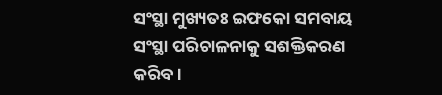ସଂସ୍ଥା ମୁଖ୍ୟତଃ ଇଫକୋ ସମବାୟ ସଂସ୍ଥା ପରିଚାଳନାକୁ ସଶକ୍ତିକରଣ କରିବ ।